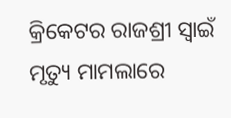କ୍ରିକେଟର ରାଜଶ୍ରୀ ସ୍ବାଇଁ ମୃତ୍ୟୁ ମାମଲାରେ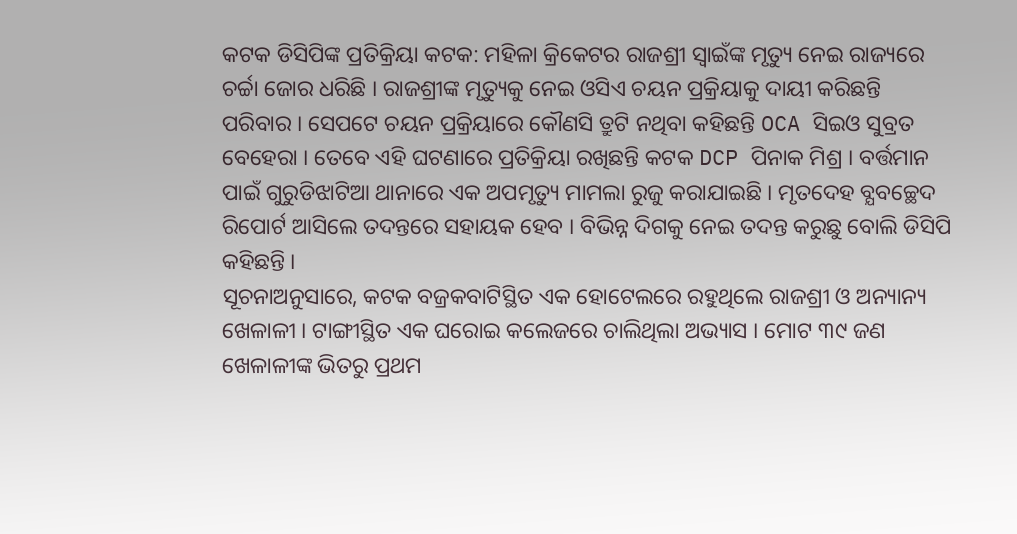କଟକ ଡିସିପିଙ୍କ ପ୍ରତିକ୍ରିୟା କଟକ: ମହିଳା କ୍ରିକେଟର ରାଜଶ୍ରୀ ସ୍ବାଇଁଙ୍କ ମୃତ୍ୟୁ ନେଇ ରାଜ୍ୟରେ ଚର୍ଚ୍ଚା ଜୋର ଧରିଛି । ରାଜଶ୍ରୀଙ୍କ ମୃତ୍ୟୁକୁ ନେଇ ଓସିଏ ଚୟନ ପ୍ରକ୍ରିୟାକୁ ଦାୟୀ କରିଛନ୍ତି ପରିବାର । ସେପଟେ ଚୟନ ପ୍ରକ୍ରିୟାରେ କୌଣସି ତ୍ରୁଟି ନଥିବା କହିଛନ୍ତି OCA ସିଇଓ ସୁବ୍ରତ ବେହେରା । ତେବେ ଏହି ଘଟଣାରେ ପ୍ରତିକ୍ରିୟା ରଖିଛନ୍ତି କଟକ DCP ପିନାକ ମିଶ୍ର । ବର୍ତ୍ତମାନ ପାଇଁ ଗୁରୁଡିଝାଟିଆ ଥାନାରେ ଏକ ଅପମୃତ୍ୟୁ ମାମଲା ରୁଜୁ କରାଯାଇଛି । ମୃତଦେହ ବ୍ଯବଚ୍ଛେଦ ରିପୋର୍ଟ ଆସିଲେ ତଦନ୍ତରେ ସହାୟକ ହେବ । ବିଭିନ୍ନ ଦିଗକୁ ନେଇ ତଦନ୍ତ କରୁଛୁ ବୋଲି ଡିସିପି କହିଛନ୍ତି ।
ସୂଚନାଅନୁସାରେ, କଟକ ବଜ୍ରକବାଟିସ୍ଥିତ ଏକ ହୋଟେଲରେ ରହୁଥିଲେ ରାଜଶ୍ରୀ ଓ ଅନ୍ୟାନ୍ୟ ଖେଳାଳୀ । ଟାଙ୍ଗୀସ୍ଥିତ ଏକ ଘରୋଇ କଲେଜରେ ଚାଲିଥିଲା ଅଭ୍ୟାସ । ମୋଟ ୩୯ ଜଣ ଖେଳାଳୀଙ୍କ ଭିତରୁ ପ୍ରଥମ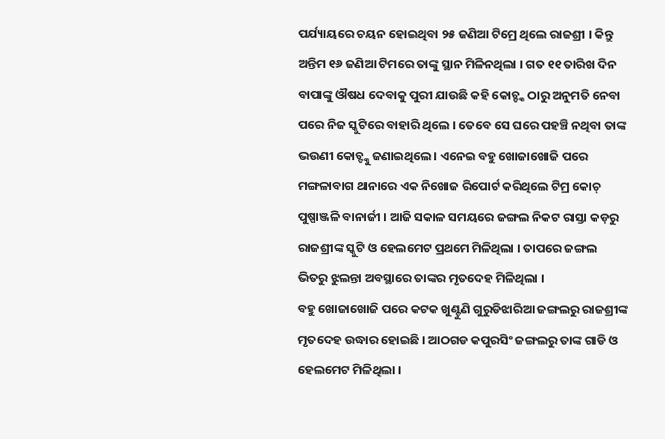ପର୍ଯ୍ୟାୟରେ ଚୟନ ହୋଇଥିବା ୨୫ ଜଣିଆ ଟିମ୍ରେ ଥିଲେ ରାଜଶ୍ରୀ । କିନ୍ତୁ ଅନ୍ତିମ ୧୬ ଜଣିଆ ଟିମରେ ତାଙ୍କୁ ସ୍ଥାନ ମିଳିନଥିଲା । ଗତ ୧୧ ତାରିଖ ଦିନ ବାପାଙ୍କୁ ଔଷଧ ଦେବାକୁ ପୁରୀ ଯାଉଛି କହି କୋଚ୍ଙ୍କ ଠାରୁ ଅନୁମତି ନେବା ପରେ ନିଜ ସ୍କୁଟିରେ ବାହାରି ଥିଲେ । ତେବେ ସେ ଘରେ ପହଞ୍ଚି ନଥିବା ତାଙ୍କ ଭଉଣୀ କୋଚ୍ଙ୍କୁ ଜଣାଇଥିଲେ । ଏନେଇ ବହୁ ଖୋଜାଖୋଜି ପରେ ମଙ୍ଗଳାବାଗ ଥାନାରେ ଏକ ନିଖୋଜ ରିପୋର୍ଟ କରିଥିଲେ ଟିମ୍ର କୋଚ୍ ପୁଷ୍ପାଞ୍ଜଳି ବାନାର୍ଜୀ । ଆଜି ସକାଳ ସମୟରେ ଜଙ୍ଗଲ ନିକଟ ରାସ୍ତା କଡ଼ରୁ ରାଜଶ୍ରୀଙ୍କ ସ୍କୁଟି ଓ ହେଲମେଟ ପ୍ରଥମେ ମିଳିଥିଲା । ତାପରେ ଜଙ୍ଗଲ ଭିତରୁ ଝୁଲନ୍ତା ଅବସ୍ଥାରେ ତାଙ୍କର ମୃତଦେହ ମିଳିଥିଲା ।
ବହୁ ଖୋଜାଖୋଜି ପରେ କଟକ ଖୁଣ୍ଟୁଣି ଗୁରୁଡିଝାରିଆ ଜଙ୍ଗଲରୁ ରାଜଶ୍ରୀଙ୍କ ମୃତଦେହ ଉଦ୍ଧାର ହୋଇଛି । ଆଠଗଡ କପୁରସିଂ ଜଙ୍ଗଲରୁ ତାଙ୍କ ଗାଡି ଓ ହେଲମେଟ ମିଳିଥିଲା ।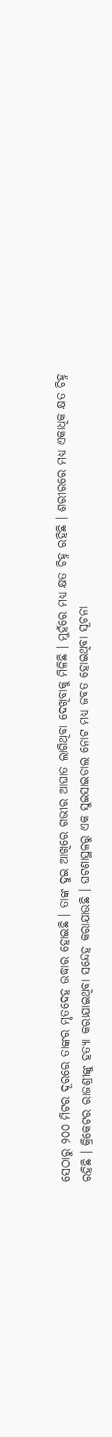ସେଠାରୁ ୨୦୦ ମିଟର ଦୂରରେ ତାଙ୍କର ମୃତଦେହ ଉଦ୍ଧାର ହୋଇଛି । ତାଙ୍କ ଦୁଇ ଆଖିରେ ଗଭୀର ଆଘାତ ଲାଗିଥିବା ଦେଖିବାକୁ ମିଳିଛି । ମୁହଁରେ ମଧ୍ୟ କ୍ଷତ ଚିହ୍ନ ରହିଛି । ଶରୀରରେ ମଧ୍ୟ ଏକାଧିକ କ୍ଷତ ଚିହ୍ନ ରହିଛି । କ୍ରିକେଟର ରାଜଶ୍ରୀଙ୍କୁ ହତ୍ୟା କରାଯାଇଥିବା ସନ୍ଦେହ କରାଯାଉଛି । ଘଟଣାସ୍ଥଳରୁ ଏକ ସୁଇସାଇଡାଲ ନୋଟ ମଧ୍ୟ ଜବତ ହୋଇଥିବା ସୂଚନା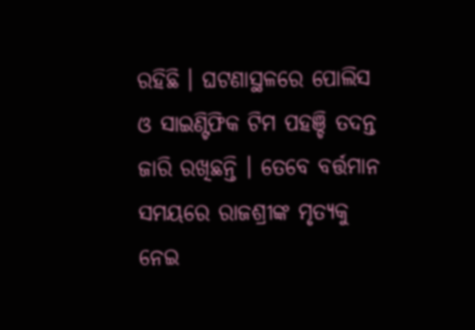ରହିଛି । ଘଟଣାସ୍ଥଳରେ ପୋଲିସ ଓ ସାଇଣ୍ଟିଫିକ ଟିମ ପହଞ୍ଚି ତଦନ୍ତ ଜାରି ରଖିଛନ୍ତି । ତେବେ ବର୍ତ୍ତମାନ ସମୟରେ ରାଜଶ୍ରୀଙ୍କ ମୃତ୍ୟକୁ ନେଇ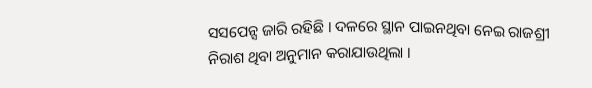ସସପେନ୍ସ ଜାରି ରହିଛି । ଦଳରେ ସ୍ଥାନ ପାଇନଥିବା ନେଇ ରାଜଶ୍ରୀ ନିରାଶ ଥିବା ଅନୁମାନ କରାଯାଉଥିଲା ।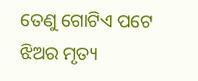ତେଣୁ ଗୋଟିଏ ପଟେ ଝିଅର ମୃତ୍ୟ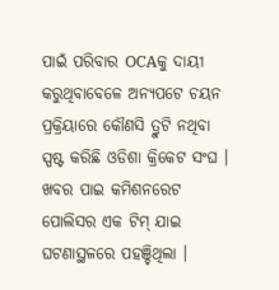ପାଇଁ ପରିବାର OCAକୁ ଦାୟୀ କରୁଥିବାବେଳେ ଅନ୍ୟପଟେ ଚୟନ ପ୍ରକ୍ରିୟାରେ କୌଣସି ତ୍ରୁଟି ନଥିବା ସ୍ପଷ୍ଟ କରିଛି ଓଡିଶା କ୍ରିକେଟ ସଂଘ ।
ଖବର ପାଇ କମିଶନରେଟ ପୋଲିସର ଏକ ଟିମ୍ ଯାଇ ଘଟଣାସ୍ଥଳରେ ପହଞ୍ଚିଥିଲା ।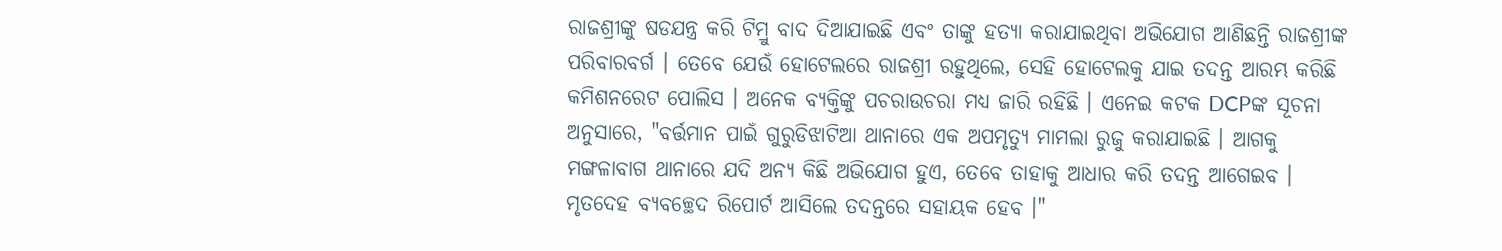ରାଜଶ୍ରୀଙ୍କୁ ଷଡଯନ୍ତ୍ର କରି ଟିମ୍ରୁ ବାଦ ଦିଆଯାଇଛି ଏବଂ ତାଙ୍କୁ ହତ୍ୟା କରାଯାଇଥିବା ଅଭିଯୋଗ ଆଣିଛନ୍ତି ରାଜଶ୍ରୀଙ୍କ ପରିବାରବର୍ଗ । ତେବେ ଯେଉଁ ହୋଟେଲରେ ରାଜଶ୍ରୀ ରହୁଥିଲେ, ସେହି ହୋଟେଲକୁ ଯାଇ ତଦନ୍ତ ଆରମ୍ଭ କରିଛି କମିଶନରେଟ ପୋଲିସ । ଅନେକ ବ୍ୟକ୍ତିଙ୍କୁ ପଚରାଉଚରା ମଧ୍ୟ ଜାରି ରହିଛି । ଏନେଇ କଟକ DCPଙ୍କ ସୂଚନା ଅନୁସାରେ, "ବର୍ତ୍ତମାନ ପାଇଁ ଗୁରୁଡିଝାଟିଆ ଥାନାରେ ଏକ ଅପମୃତ୍ୟୁ ମାମଲା ରୁଜୁ କରାଯାଇଛି । ଆଗକୁ ମଙ୍ଗଳାବାଗ ଥାନାରେ ଯଦି ଅନ୍ୟ କିଛି ଅଭିଯୋଗ ହୁଏ, ତେବେ ତାହାକୁ ଆଧାର କରି ତଦନ୍ତ ଆଗେଇବ । ମୃତଦେହ ବ୍ଯବଚ୍ଛେଦ ରିପୋର୍ଟ ଆସିଲେ ତଦନ୍ତରେ ସହାୟକ ହେବ ।"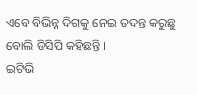ଏବେ ବିଭିନ୍ନ ଦିଗକୁ ନେଇ ତଦନ୍ତ କରୁଛୁ ବୋଲି ଡିସିପି କହିଛନ୍ତି ।
ଇଟିଭି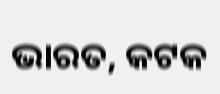ଭାରତ, କଟକ